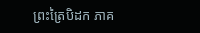ព្រះត្រៃបិដក ភាគ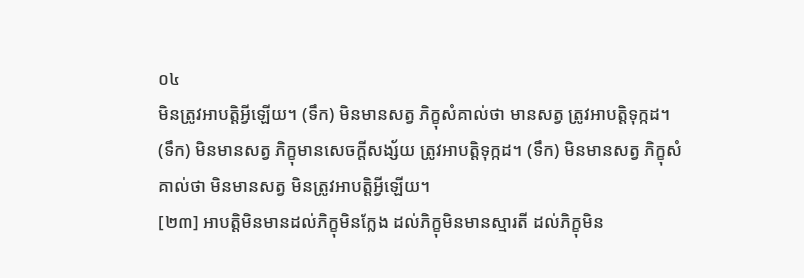០៤
មិនត្រូវអាបត្តិអ្វីឡើយ។ (ទឹក) មិនមានសត្វ ភិក្ខុសំគាល់ថា មានសត្វ ត្រូវអាបត្តិទុក្កដ។ (ទឹក) មិនមានសត្វ ភិក្ខុមានសេចក្តីសង្ស័យ ត្រូវអាបត្តិទុក្កដ។ (ទឹក) មិនមានសត្វ ភិក្ខុសំគាល់ថា មិនមានសត្វ មិនត្រូវអាបត្តិអ្វីឡើយ។
[២៣] អាបត្តិមិនមានដល់ភិក្ខុមិនក្លែង ដល់ភិក្ខុមិនមានស្មារតី ដល់ភិក្ខុមិន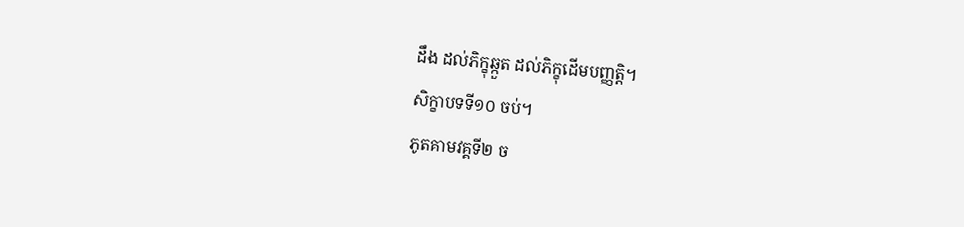ដឹង ដល់ភិក្ខុឆ្កួត ដល់ភិក្ខុដើមបញ្ញត្តិ។
សិក្ខាបទទី១០ ចប់។
ភូតគាមវគ្គទី២ ច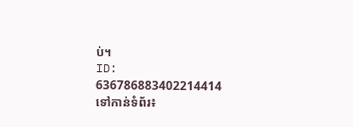ប់។
ID: 636786883402214414
ទៅកាន់ទំព័រ៖